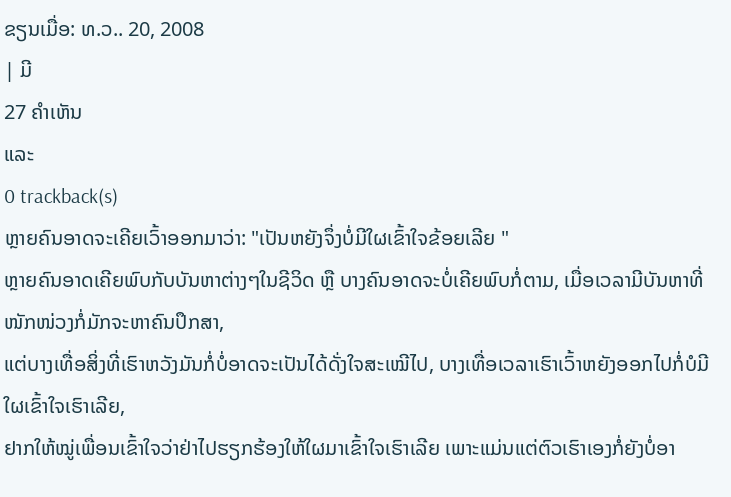ຂຽນເມື່ອ: ທ.ວ.. 20, 2008
| ມີ
27 ຄຳເຫັນ
ແລະ
0 trackback(s)
ຫຼາຍຄົນອາດຈະເຄີຍເວົ້າອອກມາວ່າ: "ເປັນຫຍັງຈຶ່ງບໍ່ມີໃຜເຂົ້າໃຈຂ້ອຍເລີຍ "
ຫຼາຍຄົນອາດເຄີຍພົບກັບບັນຫາຕ່າງໆໃນຊີວິດ ຫຼື ບາງຄົນອາດຈະບໍ່ເຄີຍພົບກໍ່ຕາມ, ເມື່ອເວລາມີບັນຫາທີ່ໜັກໜ່ວງກໍ່ມັກຈະຫາຄົນປຶກສາ,
ແຕ່ບາງເທື່ອສິ່ງທີ່ເຮົາຫວັງມັນກໍ່ບໍ່ອາດຈະເປັນໄດ້ດັ່ງໃຈສະເໝີໄປ, ບາງເທື່ອເວລາເຮົາເວົ້າຫຍັງອອກໄປກໍ່ບໍມີໃຜເຂົ້າໃຈເຮົາເລີຍ,
ຢາກໃຫ້ໝູ່ເພື່ອນເຂົ້າໃຈວ່າຢ່າໄປຮຽກຮ້ອງໃຫ້ໃຜມາເຂົ້າໃຈເຮົາເລີຍ ເພາະແມ່ນແຕ່ຕົວເຮົາເອງກໍ່ຍັງບໍ່ອາ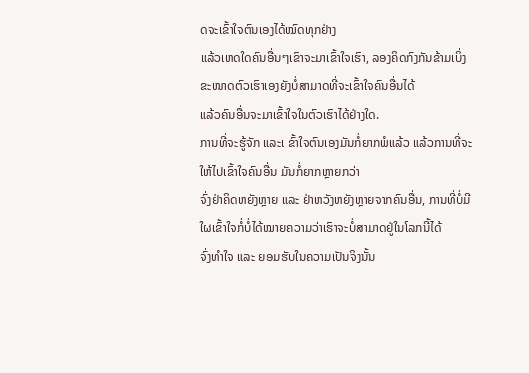ດຈະເຂົ້າໃຈຕົນເອງໄດ້ໝົດທຸກຢ່າງ
ແລ້ວເຫດໃດຄົນອື່ນໆເຂົາຈະມາເຂົ້າໃຈເຮົາ, ລອງຄິດກົງກັນຂ້າມເບິ່ງ ຂະໜາດຕົວເຮົາເອງຍັງບໍ່ສາມາດທີ່ຈະເຂົ້າໃຈຄົນອື່ນໄດ້
ແລ້ວຄົນອື່ນຈະມາເຂົ້າໃຈໃນຕົວເຮົາໄດ້ຢ່າງໃດ.
ການທີ່ຈະຮູ້ຈັກ ແລະເ ຂົ້າໃຈຕົນເອງມັນກໍ່ຍາກພໍແລ້ວ ແລ້ວການທີ່ຈະໃຫ້ໄປເຂົ້າໃຈຄົນອື່ນ ມັນກໍ່ຍາກຫຼາຍກວ່າ
ຈົ່ງຢ່າຄິດຫຍັງຫຼາຍ ແລະ ຢ່າຫວັງຫຍັງຫຼາຍຈາກຄົນອື່ນ, ການທີ່ບໍ່ມີໃຜເຂົ້າໃຈກໍ່ບໍ່ໄດ້ໝາຍຄວາມວ່າເຮົາຈະບໍ່ສາມາດຢູ່ໃນໂລກນີ້ໄດ້
ຈົ່ງທຳໃຈ ແລະ ຍອມຮັບໃນຄວາມເປັນຈິງນັ້ນ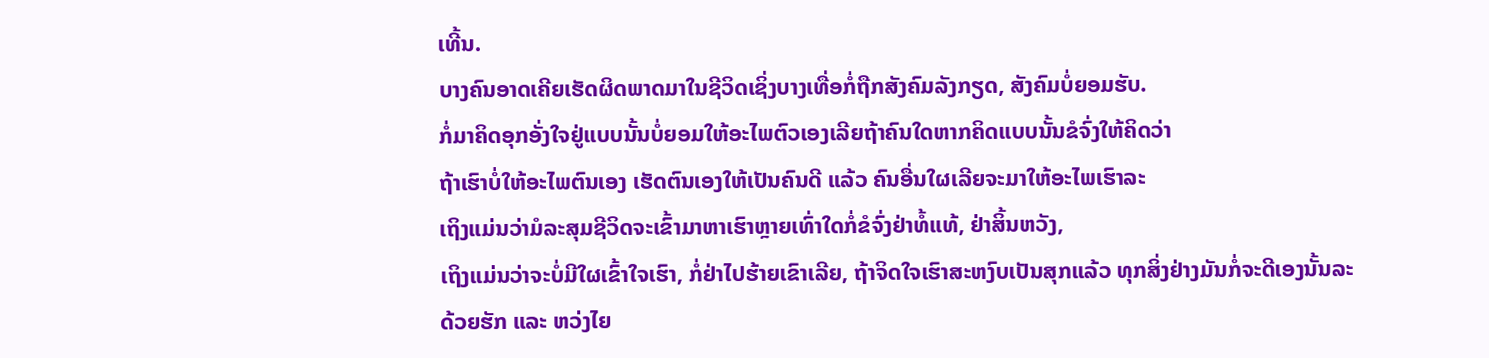ເທີ້ນ.
ບາງຄົນອາດເຄີຍເຮັດຜິດພາດມາໃນຊີວິດເຊິ່ງບາງເທື່ອກໍ່ຖືກສັງຄົມລັງກຽດ, ສັງຄົມບໍ່ຍອມຮັບ.
ກໍ່ມາຄິດອຸກອັ່ງໃຈຢູ່ແບບນັ້ນບໍ່ຍອມໃຫ້ອະໄພຕົວເອງເລີຍຖ້າຄົນໃດຫາກຄິດແບບນັ້ນຂໍຈົ່ງໃຫ້ຄິດວ່າ
ຖ້າເຮົາບໍ່ໃຫ້ອະໄພຕົນເອງ ເຮັດຕົນເອງໃຫ້ເປັນຄົນດີ ແລ້ວ ຄົນອື່ນໃຜເລີຍຈະມາໃຫ້ອະໄພເຮົາລະ
ເຖິງແມ່ນວ່າມໍລະສຸມຊີວິດຈະເຂົ້າມາຫາເຮົາຫຼາຍເທົ່າໃດກໍ່ຂໍຈົ່ງຢ່າທໍ້ແທ້, ຢ່າສິ້ນຫວັງ,
ເຖິງແມ່ນວ່າຈະບໍ່ມີໃຜເຂົ້າໃຈເຮົາ, ກໍ່ຢ່າໄປຮ້າຍເຂົາເລີຍ, ຖ້າຈິດໃຈເຮົາສະຫງົບເປັນສຸກແລ້ວ ທຸກສິ່ງຢ່າງມັນກໍ່ຈະດີເອງນັ້ນລະ
ດ້ວຍຮັກ ແລະ ຫວ່ງໄຍ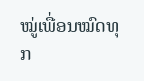ໝູ່ເພື່ອນໝົດທຸກ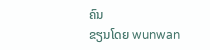ຄົນ
ຂຽນໂດຍ wunwan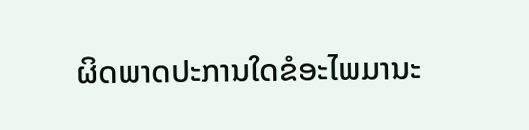ຜິດພາດປະການໃດຂໍອະໄພມານະ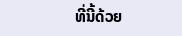ທີ່ນີ້ດ້ວຍ